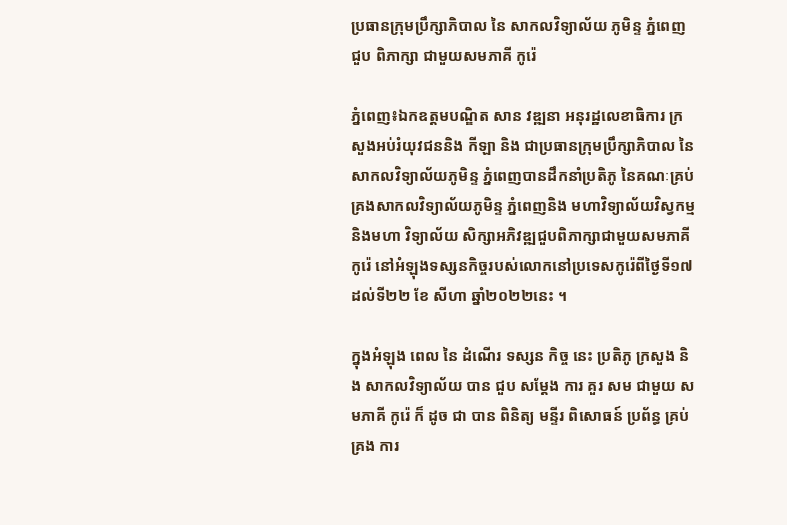ប្រធានក្រុមប្រឹក្សាភិបាល នៃ សាកលវិទ្យាល័យ ភូមិន្ទ ភ្នំពេញ ជួប ពិភាក្សា ជាមួយសមភាគី កូរ៉េ

ភ្នំពេញ៖ឯកឧត្តមបណ្ឌិត សាន វឌ្ឍនា អនុរដ្ឋលេខាធិការ ក្រសួងអប់រំយុវជននិង កីឡា និង ជាប្រធានក្រុមប្រឹក្សាភិបាល នៃសាកលវិទ្យាល័យភូមិន្ទ ភ្នំពេញបានដឹកនាំប្រតិភូ នៃគណៈគ្រប់គ្រងសាកលវិទ្យាល័យភូមិន្ទ ភ្នំពេញនិង មហាវិទ្យាល័យវិស្វកម្មនិងមហា វិទ្យាល័យ សិក្សាអភិវឌ្ឍជួបពិភាក្សាជាមួយសមភាគីកូរ៉េ នៅអំឡុងទស្សនកិច្ចរបស់លោកនៅប្រទេសកូរ៉េពីថ្ងៃទី១៧ដល់ទី២២ ខែ សីហា ឆ្នាំ២០២២នេះ ។

ក្នុងអំឡុង ពេល នៃ ដំណើរ ទស្សន កិច្ច នេះ ប្រតិភូ ក្រសួង និង សាកលវិទ្យាល័យ បាន ជួប សម្តែង ការ គួរ សម ជាមួយ សមភាគី កូរ៉េ ក៏ ដូច ជា បាន ពិនិត្យ មន្ទីរ ពិសោធន៍ ប្រព័ន្ធ គ្រប់គ្រង ការ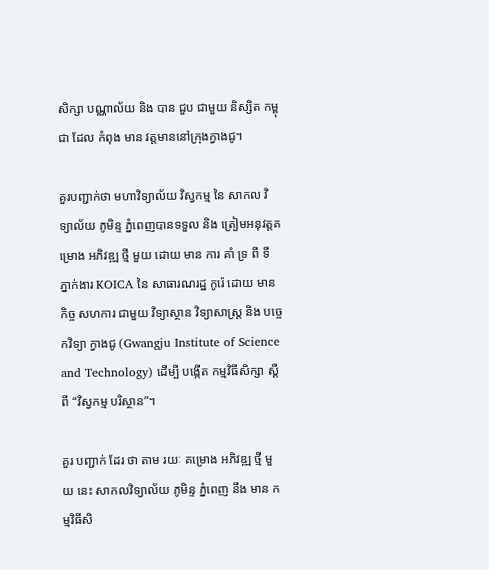សិក្សា បណ្ណាល័យ និង បាន ជួប ជាមួយ និស្សិត កម្ពុជា ដែល កំពុង មាន វត្តមាននៅក្រុងក្វាងជូ។

គួរបញ្ជាក់ថា មហាវិទ្យាល័យ វិស្វកម្ម នៃ សាកល វិទ្យាល័យ ភូមិន្ទ ភ្នំពេញបានទទួល និង ត្រៀមអនុវត្តគម្រោង អភិវឌ្ឍ ថ្មី មួយ ដោយ មាន ការ គាំ ទ្រ ពី ទី ភ្នាក់ងារ KOICA នៃ សាធារណរដ្ឋ កូរ៉េ ដោយ មាន កិច្ច សហការ ជាមួយ វិទ្យាស្ថាន វិទ្យាសាស្ត្រ និង បច្ចេកវិទ្យា ក្វាងជូ (Gwangju Institute of Science and Technology) ដើម្បី បង្កើត កម្មវិធីសិក្សា ស្តី ពី “វិស្វកម្ម បរិស្ថាន”។

គួរ បញ្ជាក់ ដែរ ថា តាម រយៈ គម្រោង អភិវឌ្ឍ ថ្មី មួយ នេះ សាកលវិទ្យាល័យ ភូមិន្ទ ភ្នំពេញ នឹង មាន កម្មវិធីសិ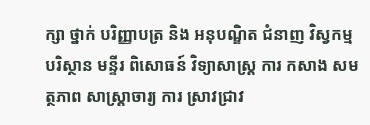ក្សា ថ្នាក់ បរិញ្ញាបត្រ និង អនុបណ្ឌិត ជំនាញ វិស្វកម្ម បរិស្ថាន មន្ទីរ ពិសោធន៍ វិទ្យាសាស្រ្ត ការ កសាង សមត្ថភាព សាស្ត្រាចារ្យ ការ ស្រាវជ្រាវ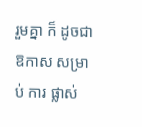រួមគ្នា ក៏ ដូចជា ឱកាស សម្រាប់ ការ ផ្លាស់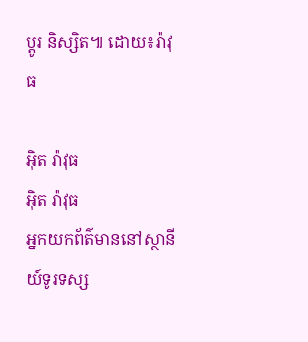ប្តូរ និស្សិត៕ ដោយ៖រ៉ាវុធ

អ៊ិត រ៉ាវុធ
អ៊ិត រ៉ាវុធ
អ្នកយកព័ត៌មាននៅស្ថានីយ៍ទូរទស្ស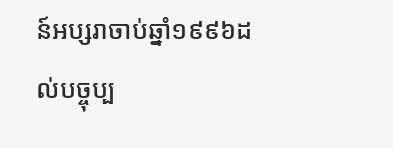ន៍អប្សរាចាប់ឆ្នាំ១៩៩៦ដល់បច្ចុប្ប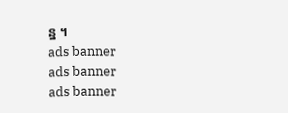ន្ន ។
ads banner
ads banner
ads banner